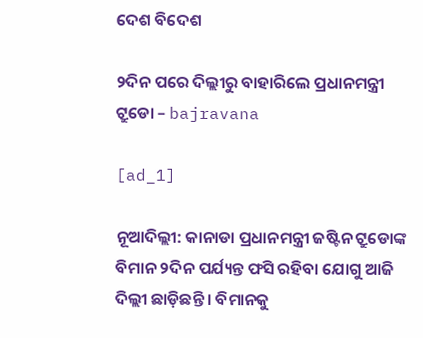ଦେଶ ବିଦେଶ

୨ଦିନ ପରେ ଦିଲ୍ଲୀରୁ ବାହାରିଲେ ପ୍ରଧାନମନ୍ତ୍ରୀ ଟ୍ରୁଡୋ – bajravana

[ad_1]

ନୂଆଦିଲ୍ଲୀ: କାନାଡା ପ୍ରଧାନମନ୍ତ୍ରୀ ଜଷ୍ଟିନ ଟ୍ରୁଡୋଙ୍କ ବିମାନ ୨ଦିନ ପର୍ଯ୍ୟନ୍ତ ଫସି ରହିବା ଯୋଗୁ ଆଜି ଦିଲ୍ଲୀ ଛାଡ଼ିଛନ୍ତି । ବିମାନକୁ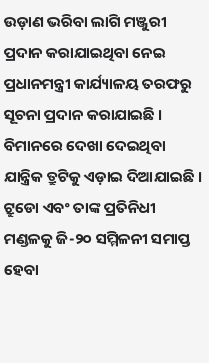ଉଡ଼ାଣ ଭରିବା ଲାଗି ମଞ୍ଜୁରୀ ପ୍ରଦାନ କରାଯାଇଥିବା ନେଇ ପ୍ରଧାନମନ୍ତ୍ରୀ କାର୍ଯ୍ୟାଳୟ ତରଫରୁ ସୂଚନା ପ୍ରଦାନ କରାଯାଇଛି । ବିମାନରେ ଦେଖା ଦେଇଥିବା ଯାନ୍ତ୍ରିକ ତ୍ରୁଟିକୁ ଏଡ଼ାଇ ଦିଆଯାଇଛି । ଟ୍ରୁଡୋ ଏବଂ ତାଙ୍କ ପ୍ରତିନିଧୀ ମଣ୍ଡଳକୁ ଜି-୨୦ ସମ୍ମିଳନୀ ସମାପ୍ତ ହେବା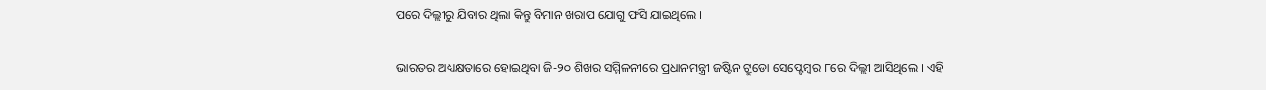ପରେ ଦିଲ୍ଲୀରୁ ଯିବାର ଥିଲା କିନ୍ତୁ ବିମାନ ଖରାପ ଯୋଗୁ ଫସି ଯାଇଥିଲେ ।

ଭାରତର ଅଧ୍ୟକ୍ଷତାରେ ହୋଇଥିବା ଜି-୨୦ ଶିଖର ସମ୍ମିଳନୀରେ ପ୍ରଧାନମନ୍ତ୍ରୀ ଜଷ୍ଟିନ ଟ୍ରୁଡୋ ସେପ୍ଟେମ୍ବର ୮ରେ ଦିଲ୍ଲୀ ଆସିଥିଲେ । ଏହି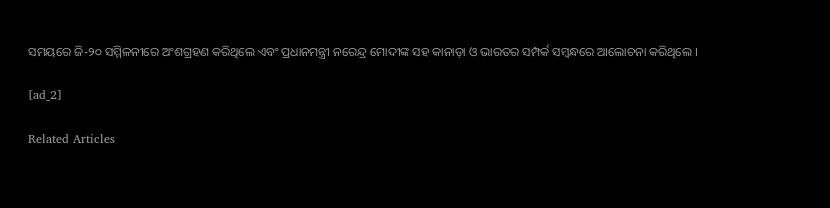ସମୟରେ ଜି-୨୦ ସମ୍ମିଳନୀରେ ଅଂଶଗ୍ରହଣ କରିଥିଲେ ଏବଂ ପ୍ରଧାନମନ୍ତ୍ରୀ ନରେନ୍ଦ୍ର ମୋଦୀଙ୍କ ସହ କାନାଡ଼ା ଓ ଭାରତର ସମ୍ପର୍କ ସମ୍ବନ୍ଧରେ ଆଲୋଚନା କରିଥିଲେ ।

[ad_2]

Related Articles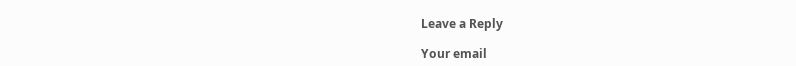Leave a Reply

Your email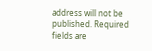address will not be published. Required fields are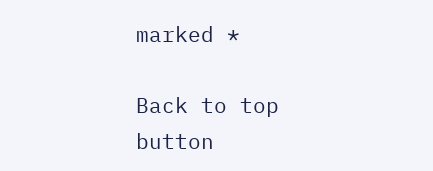marked *

Back to top button